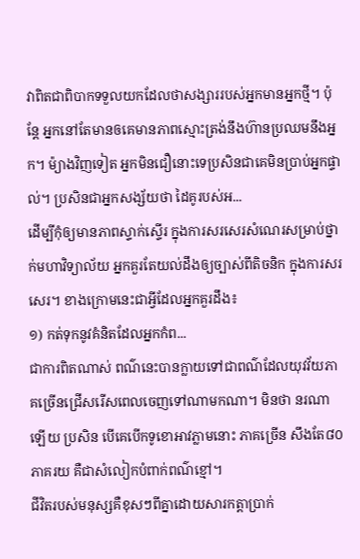វាពិតជាពិបាកទទួលយកដែលថាសង្សាររបស់អ្នកមានអ្នកថ្មី។ ប៉ុន្តែ អ្នកនៅតែមានឲគេមានភាពស្មោះត្រង់នឹងហ៊ានប្រឈមនឹងអ្នក។ ម៉្យាងវិញទៀត អ្នកមិនជឿនោះទេប្រសិនជាគេមិនប្រាប់អ្នកផ្ទាល់។ ប្រសិនជាអ្នកសង្ស័យថា ដៃគូរបស់អ...
ដើម្បីកុំឲ្យមានភាពស្ទាក់ស្ទើរ ក្នុងការសរសេរសំណេរសម្រាប់ថ្នាក់មហាវិទ្យាល័យ អ្នកគួរតែយល់ដឹងឲ្យច្បាស់ពីតិចនិក ក្នុងការសរសេរ។ ខាងក្រោមនេះជាអ្វីដែលអ្នកគួរដឹង៖
១) កត់ទុកនូវគំនិតដែលអ្នកកំព...
ជាការពិតណាស់ ពណ៌នេះបានក្លាយទៅជាពណ៌ដែលយុវវ័យភាគច្រើនជ្រើសរើសពេលចេញទៅណាមកណា។ មិនថា នរណាឡើយ ប្រសិន បើគេបើកទូខោអាវភ្លាមនោះ ភាគច្រើន សឹងតែ៨០ភាគរយ គឺជាសំលៀកបំពាក់ពណ៌ខ្មៅ។
ជីវិតរបស់មនុស្សគឺខុសៗពីគ្នាដោយសារកត្តាប្រាក់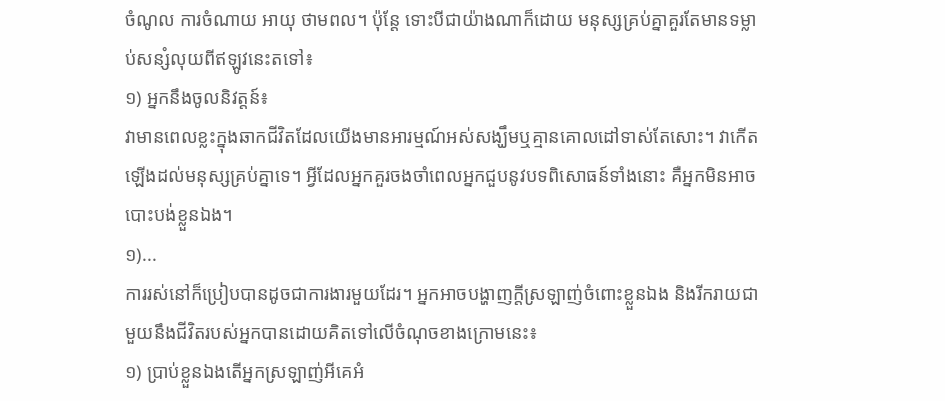ចំណូល ការចំណាយ អាយុ ថាមពល។ ប៉ុន្តែ ទោះបីជាយ៉ាងណាក៏ដោយ មនុស្សគ្រប់គ្នាគួរតែមានទម្លាប់សន្សំលុយពីឥឡូវនេះតទៅ៖
១) អ្នកនឹងចូលនិវត្តន៍៖
វាមានពេលខ្លះក្នុងឆាកជីវិតដែលយើងមានអារម្មណ៍អស់សង្ឃឹមឬគ្មានគោលដៅទាស់តែសោះ។ វាកើតឡើងដល់មនុស្សគ្រប់គ្នាទេ។ អ្វីដែលអ្នកគួរចងចាំពេលអ្នកជួបនូវបទពិសោធន៍ទាំងនោះ គឺអ្នកមិនអាចបោះបង់ខ្លួនឯង។
១)...
ការរស់នៅក៏ប្រៀបបានដូចជាការងារមួយដែរ។ អ្នកអាចបង្ហាញក្តីស្រឡាញ់ចំពោះខ្លួនឯង និងរីករាយជាមួយនឹងជីវិតរបស់អ្នកបានដោយគិតទៅលើចំណុចខាងក្រោមនេះ៖
១) ប្រាប់ខ្លួនឯងតើអ្នកស្រឡាញ់អីគេអំ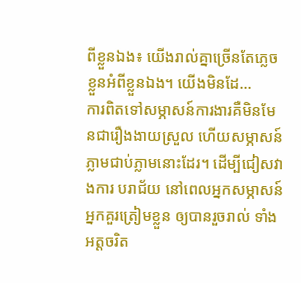ពីខ្លួនឯង៖ យើងរាល់គ្នាច្រើនតែភ្លេចខ្លួនអំពីខ្លួនឯង។ យើងមិនដែ...
ការពិតទៅសម្ភាសន៍ការងារគឺមិនមែនជារឿងងាយស្រួល ហើយសម្ភាសន៍ភ្លាមជាប់ភ្លាមនោះដែរ។ ដើម្បីជៀសវាងការ បរាជ័យ នៅពេលអ្នកសម្ភាសន៍ អ្នកគួរត្រៀមខ្លួន ឲ្យបានរួចរាល់ ទាំងអត្តចរិត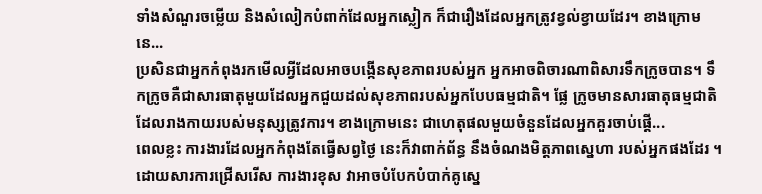ទាំងសំណួរចម្លើយ និងសំលៀកបំពាក់ដែលអ្នកស្លៀក ក៏ជារឿងដែលអ្នកត្រូវខ្វល់ខ្វាយដែរ។ ខាងក្រោមនេ...
ប្រសិនជាអ្នកកំពុងរកមើលអ្វីដែលអាចបង្កើនសុខភាពរបស់អ្នក អ្នកអាចពិចារណាពិសារទឹកក្រូចបាន។ ទឹកក្រូចគឺជាសារធាតុមួយដែលអ្នកជួយដល់សុខភាពរបស់អ្នកបែបធម្មជាតិ។ ផ្លែ ក្រូចមានសារធាតុធម្មជាតិដែលរាងកាយរបស់មនុស្សត្រូវការ។ ខាងក្រោមនេះ ជាហេតុផលមួយចំនួនដែលអ្នកគួរចាប់ផ្ដើ...
ពេលខ្លះ ការងារដែលអ្នកកំពុងតែធ្វើសព្វថ្ងៃ នេះក៏វាពាក់ព័ន្ធ នឹងចំណងមិត្តភាពស្នេហា របស់អ្នកផងដែរ ។ ដោយសារការជ្រើសរើស ការងារខុស វាអាចបំបែកបំបាក់គូស្នេ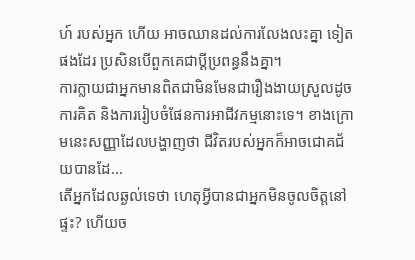ហ៍ របស់អ្នក ហើយ អាចឈានដល់ការលែងលះគ្នា ទៀតផងដែរ ប្រសិនបើពួកគេជាប្ដីប្រពន្ធនឹងគ្នា។
ការក្លាយជាអ្នកមានពិតជាមិនមែនជារឿងងាយស្រួលដូចការគិត និងការរៀបចំផែនការអាជីវកម្មនោះទេ។ ខាងក្រោមនេះសញ្ញាដែលបង្ហាញថា ជីវិតរបស់អ្នកក៏អាចជោគជ័យបានដែ...
តើអ្នកដែលឆ្ងល់ទេថា ហេតុអ្វីបានជាអ្នកមិនចូលចិត្តនៅផ្ទះ? ហើយច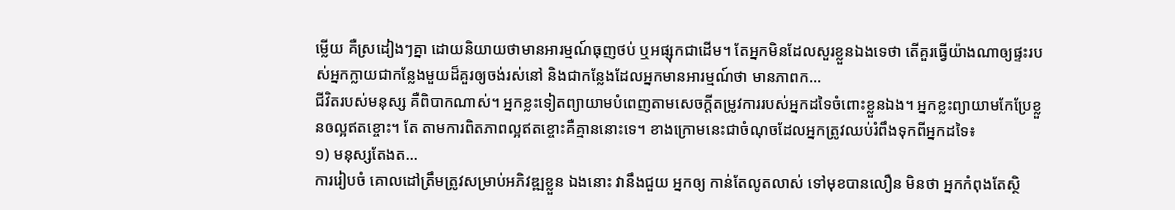ម្លើយ គឺស្រដៀងៗគ្នា ដោយនិយាយថាមានអារម្មណ៍ធុញថប់ ឬអផ្សុកជាដើម។ តែអ្នកមិនដែលសួរខ្លួនឯងទេថា តើគួរធ្វើយ៉ាងណាឲ្យផ្ទះរបស់អ្នកក្លាយជាកន្លែងមួយដ៏គួរឲ្យចង់រស់នៅ និងជាកន្លែងដែលអ្នកមានអារម្មណ៍ថា មានភាពក...
ជីវិតរបស់មនុស្ស គឺពិបាកណាស់។ អ្នកខ្លះទៀតព្យាយាមបំពេញតាមសេចក្ដីតម្រូវការរបស់អ្នកដទៃចំពោះខ្លួនឯង។ អ្នកខ្លះព្យាយាមកែប្រែខ្លួនឲល្អឥតខ្ចោះ។ តែ តាមការពិតភាពល្អឥតខ្ចោះគឺគ្មាននោះទេ។ ខាងក្រោមនេះជាចំណុចដែលអ្នកត្រូវឈប់រំពឹងទុកពីអ្នកដទៃ៖
១) មនុស្សតែងត...
ការរៀបចំ គោលដៅត្រឹមត្រូវសម្រាប់អភិវឌ្ឍខ្លួន ឯងនោះ វានឹងជួយ អ្នកឲ្យ កាន់តែលូតលាស់ ទៅមុខបានលឿន មិនថា អ្នកកំពុងតែស្ថិ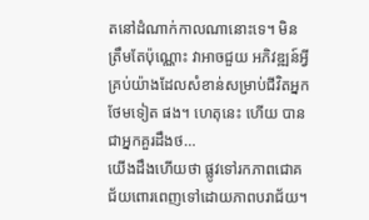តនៅដំណាក់កាលណានោះទេ។ មិនត្រឹមតែប៉ុណ្ណោះ វាអាចជួយ អភិវឌ្ឍន៍អ្វីគ្រប់យ៉ាងដែលសំខាន់សម្រាប់ជីវិតអ្នក ថែមទៀត ផង។ ហេតុនេះ ហើយ បានជាអ្នកគួរដឹងថ...
យើងដឹងហើយថា ផ្លូវទៅរកភាពជោគជ័យពោរពេញទៅដោយភាពបរាជ័យ។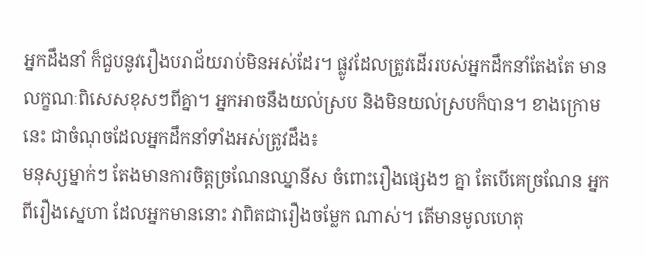អ្នកដឹងនាំ ក៏ជួបនូវរឿងបរាជ័យរាប់មិនអស់ដែរ។ ផ្លូវដែលត្រូវដើររបស់អ្នកដឹកនាំតែងតែ មានលក្ខណៈពិសេសខុសៗពីគ្នា។ អ្នកអាចនឹងយល់ស្រប និងមិនយល់ស្របក៏បាន។ ខាងក្រោមនេះ ជាចំណុចដែលអ្នកដឹកនាំទាំងអស់ត្រូវដឹង៖
មនុស្សម្នាក់ៗ តែងមានការចិត្តច្រណែនឈ្នានីស ចំពោះរឿងផ្សេងៗ គ្នា តែបើគេច្រណែន អ្នកពីរឿងស្នេហា ដែលអ្នកមាននោះ វាពិតជារឿងចម្លែក ណាស់។ តើមានមូលហេតុ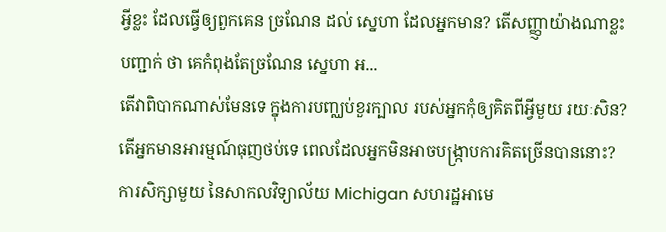អ្វីខ្លះ ដែលធ្វើឲ្យពួកគេន ច្រណែន ដល់ ស្នេហា ដែលអ្នកមាន? តើសញ្ញ្ញាយ៉ាងណាខ្លះបញ្ជាក់ ថា គេកំពុងតែច្រណែន ស្នេហា អ...
តើវាពិបាកណាស់មែនទេ ក្នុងការបញ្ឈប់ខួរក្បាល របស់អ្នកកុំឲ្យគិតពីអ្វីមួយ រយៈសិន? តើអ្នកមានអារម្មណ៍ធុញថប់ទេ ពេលដែលអ្នកមិនអាចបង្ក្រាបការគិតច្រើនបាននោះ? ការសិក្សាមួយ នៃសាកលវិទ្យាល័យ Michigan សហរដ្ឋអាមេ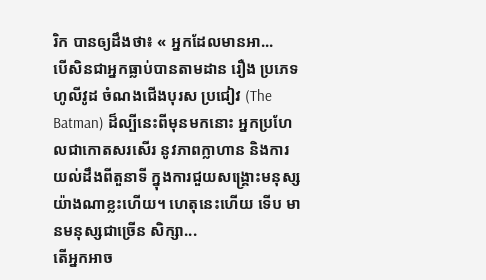រិក បានឲ្យដឹងថា៖ « អ្នកដែលមានអា...
បើសិនជាអ្នកធ្លាប់បានតាមដាន រឿង ប្រភេទហូលីវូដ ចំណងជើងបុរស ប្រជៀវ (The Batman) ដ៏ល្បីនេះពីមុនមកនោះ អ្នកប្រហែលជាកោតសរសើរ នូវភាពក្លាហាន និងការយល់ដឹងពីតួនាទី ក្នុងការជួយសង្គ្រោះមនុស្ស យ៉ាងណាខ្លះហើយ។ ហេតុនេះហើយ ទើប មានមនុស្សជាច្រើន សិក្សា...
តើអ្នកអាច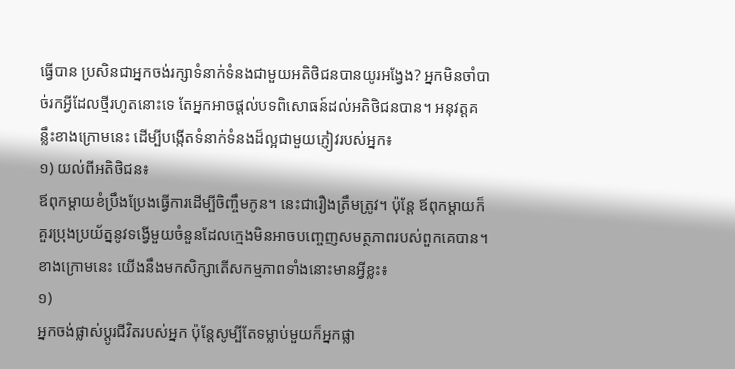ធ្វើបាន ប្រសិនជាអ្នកចង់រក្សាទំនាក់ទំនងជាមួយអតិថិជនបានយូរអង្វែង? អ្នកមិនចាំបាច់រកអ្វីដែលថ្មីរហូតនោះទេ តែអ្នកអាចផ្តល់បទពិសោធន៍ដល់អតិថិជនបាន។ អនុវត្តគន្លឹះខាងក្រោមនេះ ដើម្បីបង្កើតទំនាក់ទំនងដ៏ល្អជាមួយភ្ញៀវរបស់អ្នក៖
១) យល់ពីអតិថិជន៖
ឪពុកម្តាយខំប្រឹងប្រែងធ្វើការដើម្បីចិញ្ចឹមកូន។ នេះជារឿងត្រឹមត្រូវ។ ប៉ុន្តែ ឪពុកម្ដាយក៏គួរប្រុងប្រយ័ត្ននូវទង្វើមួយចំនួនដែលក្មេងមិនអាចបញ្ចេញសមត្ថភាពរបស់ពួកគេបាន។ ខាងក្រោមនេះ យើងនឹងមកសិក្សាតើសកម្មភាពទាំងនោះមានអ្វីខ្លះ៖
១)
អ្នកចង់ផ្លាស់ប្តូរជីវិតរបស់អ្នក ប៉ុន្តែសូម្បីតែទម្លាប់មួយក៏អ្នកផ្លា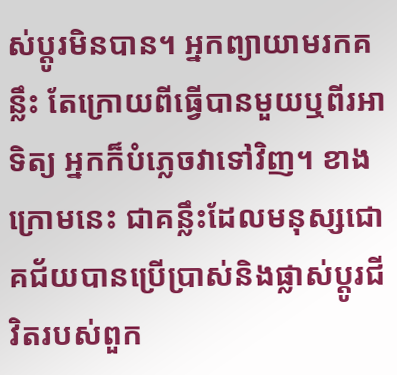ស់ប្តូរមិនបាន។ អ្នកព្យាយាមរកគន្លឹះ តែក្រោយពីធ្វើបានមួយឬពីរអាទិត្យ អ្នកក៏បំភ្លេចវាទៅវិញ។ ខាងក្រោមនេះ ជាគន្លឹះដែលមនុស្សជោគជ័យបានប្រើប្រាស់និងផ្លាស់ប្តូរជីវិតរបស់ពួក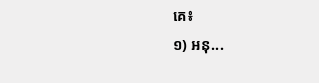គេ៖
១) អនុ...